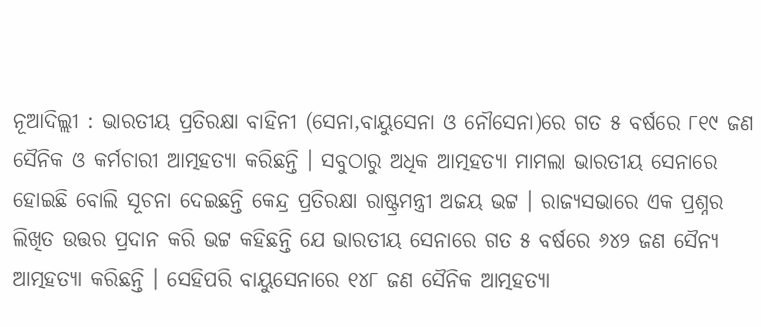ନୂଆଦିଲ୍ଲୀ : ଭାରତୀୟ ପ୍ରତିରକ୍ଷା ବାହିନୀ (ସେନା,ବାୟୁସେନା ଓ ନୌସେନା)ରେ ଗତ ୫ ବର୍ଷରେ ୮୧୯ ଜଣ ସୈନିକ ଓ କର୍ମଚାରୀ ଆତ୍ମହତ୍ୟା କରିଛନ୍ତି । ସବୁଠାରୁ ଅଧିକ ଆତ୍ମହତ୍ୟା ମାମଲା ଭାରତୀୟ ସେନାରେ ହୋଇଛି ବୋଲି ସୂଚନା ଦେଇଛନ୍ତି କେନ୍ଦ୍ର ପ୍ରତିରକ୍ଷା ରାଷ୍ଟ୍ରମନ୍ତ୍ରୀ ଅଜୟ ଭଟ୍ଟ । ରାଜ୍ୟସଭାରେ ଏକ ପ୍ରଶ୍ନର ଲିଖିତ ଉତ୍ତର ପ୍ରଦାନ କରି ଭଟ୍ଟ କହିଛନ୍ତି ଯେ ଭାରତୀୟ ସେନାରେ ଗତ ୫ ବର୍ଷରେ ୬୪୨ ଜଣ ସୈନ୍ୟ ଆତ୍ମହତ୍ୟା କରିଛନ୍ତି । ସେହିପରି ବାୟୁସେନାରେ ୧୪୮ ଜଣ ସୈନିକ ଆତ୍ମହତ୍ୟା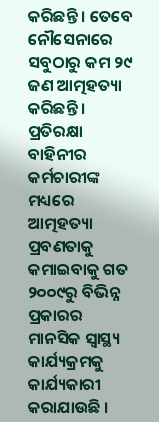କରିଛନ୍ତି । ତେବେ ନୌସେନାରେ ସବୁଠାରୁ କମ ୨୯ ଜଣ ଆତ୍ମହତ୍ୟା କରିଛନ୍ତି । ପ୍ରତିରକ୍ଷା ବାହିନୀର କର୍ମଚାରୀଙ୍କ ମଧ୍ୟରେ ଆତ୍ମହତ୍ୟା ପ୍ରବଣତାକୁ କମାଇବାକୁ ଗତ ୨୦୦୯ରୁ ବିଭିନ୍ନ ପ୍ରକାରର ମାନସିକ ସ୍ୱାସ୍ଥ୍ୟ କାର୍ଯ୍ୟକ୍ରମକୁ କାର୍ଯ୍ୟକାରୀ କରାଯାଉଛି ।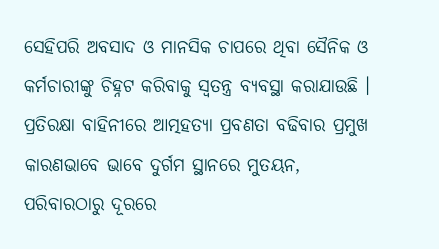ସେହିପରି ଅବସାଦ ଓ ମାନସିକ ଚାପରେ ଥିବା ସୈନିକ ଓ କର୍ମଚାରୀଙ୍କୁ ଚିହ୍ନଟ କରିବାକୁ ସ୍ୱତନ୍ତ୍ର ବ୍ୟବସ୍ଥା କରାଯାଉଛି । ପ୍ରତିରକ୍ଷା ବାହିନୀରେ ଆତ୍ମହତ୍ୟା ପ୍ରବଣତା ବଢିବାର ପ୍ରମୁଖ କାରଣଭାବେ ଭାବେ ଦୁର୍ଗମ ସ୍ଥାନରେ ମୁତୟନ, ପରିବାରଠାରୁ ଦୂରରେ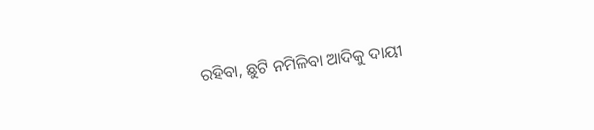ରହିବା, ଛୁଟି ନମିଳିବା ଆଦିକୁ ଦାୟୀ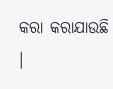କରା କରାଯାଉଛି ।